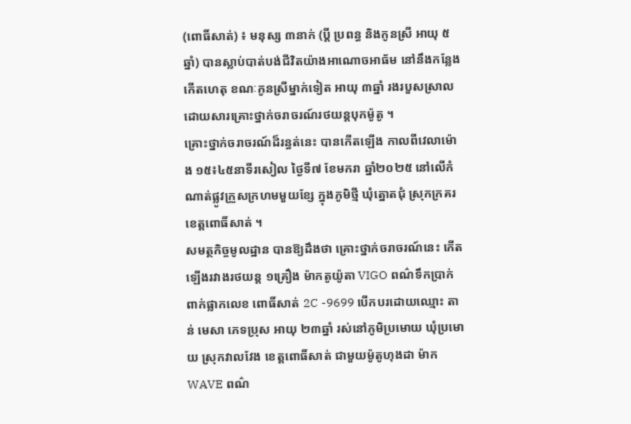(ពោធិ៍សាត់) ៖ មនុស្ស ៣នាក់ (ប្ដី ប្រពន្ធ និងកូនស្រី អាយុ ៥ឆ្នាំ) បានស្លាប់បាត់បង់ជីវិតយ៉ាងអាណោចអាធ័ម នៅនឹងកន្លែងកើតហេតុ ខណៈកូនស្រីម្នាក់ទៀត អាយុ ៣ឆ្នាំ រងរបួសស្រាលដោយសារគ្រោះថ្នាក់ចរាចរណ៍រថយន្ដបុកម៉ូតូ ។
គ្រោះថ្នាក់ចរាចរណ៍ដ៏រន្ធត់នេះ បានកើតឡើង កាលពីវេលាម៉ោង ១៥៖៤៥នាទីរសៀល ថ្ងៃទី៧ ខែមករា ឆ្នាំ២០២៥ នៅលើកំណាត់ផ្លូវក្រួសក្រហមមួយខ្សែ ក្នុងភូមិថ្មី ឃុំត្នោតជុំ ស្រុកក្រគរ ខេត្តពោធិ៍សាត់ ។
សមត្ថកិច្ចមូលដ្ឋាន បានឱ្យដឹងថា គ្រោះថ្នាក់ចរាចរណ៍នេះ កើតឡើងរវាងរថយន្ដ ១គ្រឿង ម៉ាកតូយ៉ូតា VIGO ពណ៌ទឹកប្រាក់ ពាក់ផ្លាកលេខ ពោធិ៍សាត់ 2C -9699 បើកបរដោយឈ្មោះ តាន់ មេសា ភេទប្រុស អាយុ ២៣ឆ្នាំ រស់នៅភូមិប្រមោយ ឃុំប្រមោយ ស្រុកវាលវែង ខេត្តពោធិ៍សាត់ ជាមួយម៉ូតូហុងដា ម៉ាក WAVE ពណ៌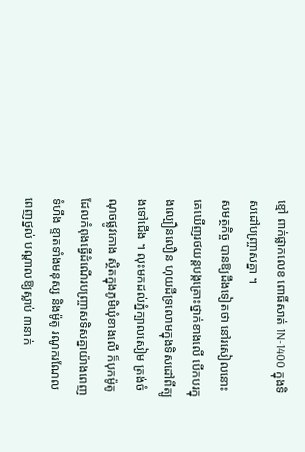ខ្មៅ ពាក់ផ្លាកលេខ ពោធិ៍សាត់ 1N-1400 ក្នុងទិសដៅបញ្ច្រាសគ្នា ។
សមត្ថកិច្ច បានឱ្យដឹងទៀតថា នៅរសៀលនោះ គេឃើញរថយន្ដបង្កគ្រោះថ្នាក់ខាងលើ បើកបរក្នុងល្បឿនលឿន ហុយដីទ្រលោមក្នុងទិសដៅពីត្បូងទៅជើង ។ លុះមកដល់ភ្នំក្បាលសៀម ត្រង់ចំណុចផ្លូវកោង ស្ថិតក្នុងភូមិឃុំខាងលើ ក៏បុកម៉ូតូដែលកំពុងធ្វើដំណើរបញ្ច្រាសទិសគ្នាយ៉ាងពេញទំហឹង ខ្ទាតទាំងមនុស្ស និងម៉ូតូ រណូករណែលពេញថ្នល់ បណ្ដាលឱ្យស្លាប់ ៣នាក់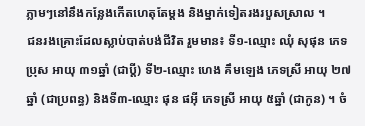ភ្លាមៗនៅនឹងកន្លែងកើតហេតុតែម្តង និងម្នាក់ទៀតរងរបួសស្រាល ។
ជនរងគ្រោះដែលស្លាប់បាត់បង់ជីវិត រួមមាន៖ ទី១-ឈ្មោះ ឈុំ សុផុន ភេទប្រុស អាយុ ៣១ឆ្នាំ (ជាប្ដី) ទី២-ឈ្មោះ ហេង គឹមឡេង ភេទស្រី អាយុ ២៧ឆ្នាំ (ជាប្រពន្ធ) និងទី៣-ឈ្មោះ ផុន ផអ៊ី ភេទស្រី អាយុ ៥ឆ្នាំ (ជាកូន) ។ ចំ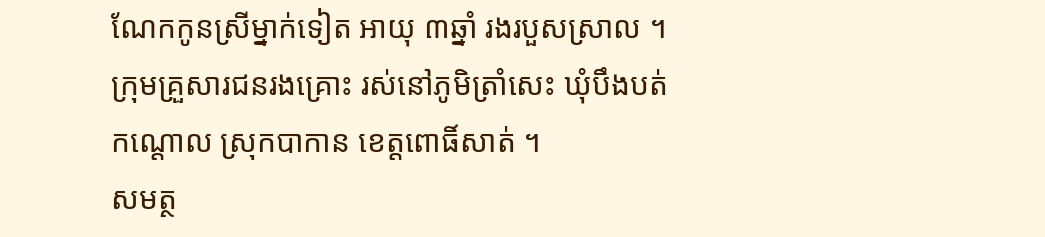ណែកកូនស្រីម្នាក់ទៀត អាយុ ៣ឆ្នាំ រងរបួសស្រាល ។ ក្រុមគ្រួសារជនរងគ្រោះ រស់នៅភូមិត្រាំសេះ ឃុំបឹងបត់កណ្ដោល ស្រុកបាកាន ខេត្តពោធិ៍សាត់ ។
សមត្ថ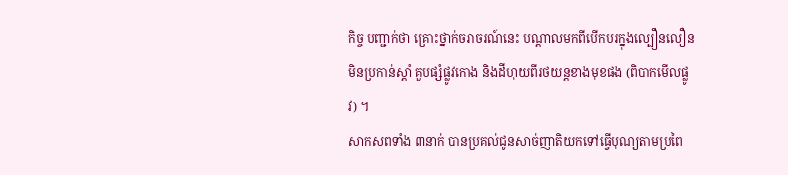កិច្ច បញ្ជាក់ថា គ្រោះថ្នាក់ចរាចរណ៍នេះ បណ្ដាលមកពីបើកបរក្នុងល្បឿនលឿន មិនប្រកាន់ស្ដាំ គួបផ្សំផ្លូវកោង និងដីហុយពីរថយន្ដខាងមុខផង (ពិបាកមើលផ្លូវ) ។
សាកសពទាំង ៣នាក់ បានប្រគល់ជូនសាច់ញាតិយកទៅធ្វើបុណ្យតាមប្រពៃ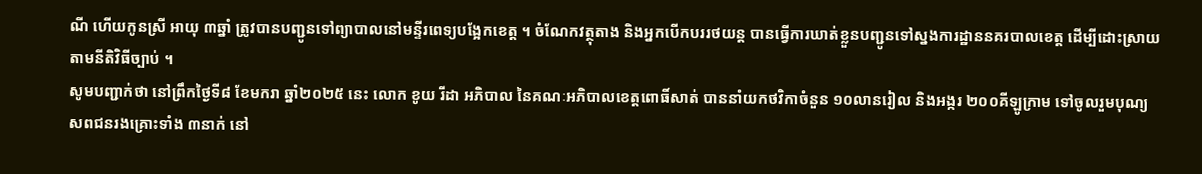ណី ហើយកូនស្រី អាយុ ៣ឆ្នាំ ត្រូវបានបញ្ជូនទៅព្យាបាលនៅមន្ទីរពេទ្យបង្អែកខេត្ត ។ ចំណែកវត្ថុតាង និងអ្នកបើកបររថយន្ដ បានធ្វើការឃាត់ខ្លួនបញ្ជូនទៅស្នងការដ្ឋាននគរបាលខេត្ត ដើម្បីដោះស្រាយតាមនីតិវិធីច្បាប់ ។
សូមបញ្ជាក់ថា នៅព្រឹកថ្ងៃទី៨ ខែមករា ឆ្នាំ២០២៥ នេះ លោក ខូយ រីដា អភិបាល នៃគណៈអភិបាលខេត្តពោធិ៍សាត់ បាននាំយកថវិកាចំនួន ១០លានរៀល និងអង្ករ ២០០គីឡូក្រាម ទៅចូលរួមបុណ្យសពជនរងគ្រោះទាំង ៣នាក់ នៅ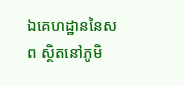ឯគេហដ្ឋាននៃសព ស្ថិតនៅភូមិ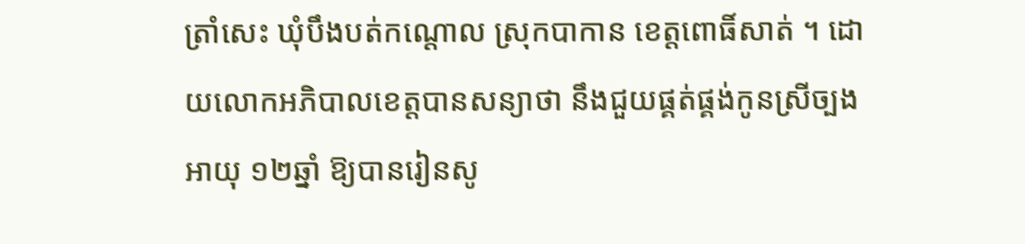ត្រាំសេះ ឃុំបឹងបត់កណ្ដោល ស្រុកបាកាន ខេត្តពោធិ៍សាត់ ។ ដោយលោកអភិបាលខេត្តបានសន្យាថា នឹងជួយផ្គត់ផ្គង់កូនស្រីច្បង អាយុ ១២ឆ្នាំ ឱ្យបានរៀនសូ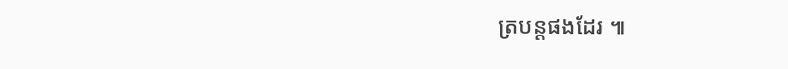ត្របន្តផងដែរ ៕